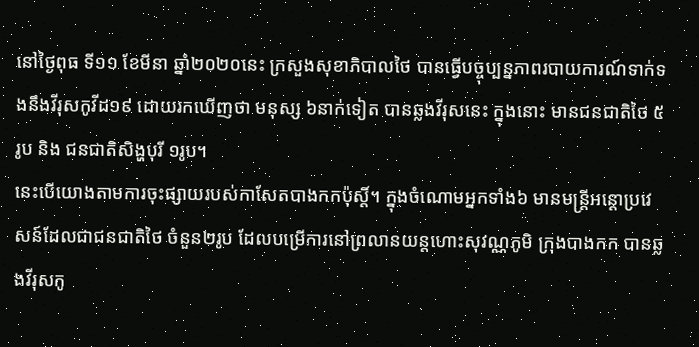នៅថ្ងៃពុធ ទី១១ ខែមីនា ឆ្នាំ២០២០នេះ ក្រសួងសុខាភិបាលថៃ បានធ្វើបច្ចុប្បន្នភាពរបាយការណ៍ទាក់ទងនឹងវីរុសកូវីដ១៩ ដោយរកឃើញថា មនុស្ស ៦នាក់ទៀត បានឆ្លងវីរុសនេះ ក្នុងនោះ មានជនជាតិថៃ ៥រូប និង ជនជាតិសិង្ហបុរី ១រូប។
នេះបើយោងតាមការចុះផ្សាយរបស់កាសែតបាងកកប៉ុស្តិ៍។ ក្នុងចំណោមអ្នកទាំង៦ មានមន្ត្រីអន្តោប្រវេសន៍ដែលជាជនជាតិថៃ ចំនួន២រូប ដែលបម្រើការនៅព្រលានយន្តហោះសុវណ្ណភូមិ ក្រុងបាងកក បានឆ្លងវីរុសកូ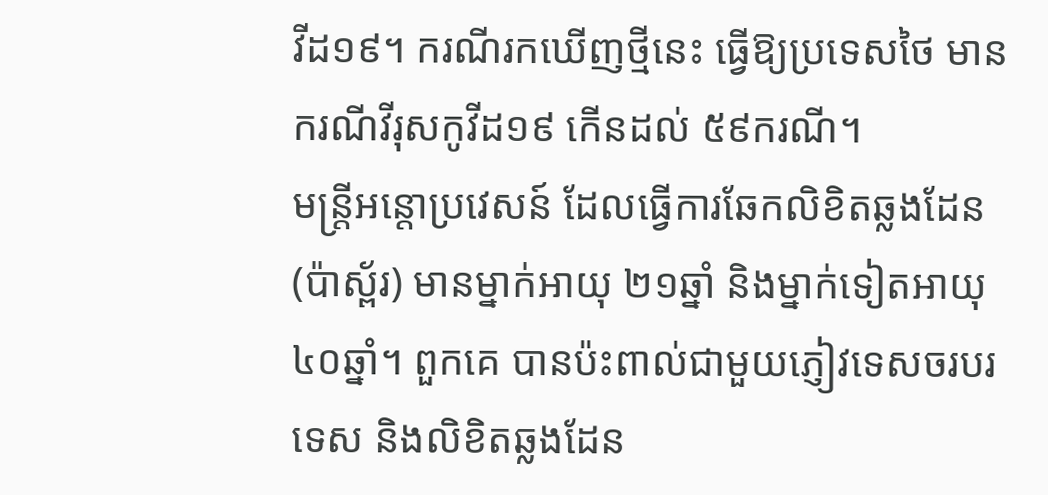វីដ១៩។ ករណីរកឃើញថ្មីនេះ ធ្វើឱ្យប្រទេសថៃ មានករណីវីរុសកូវីដ១៩ កើនដល់ ៥៩ករណី។
មន្ត្រីអន្តោប្រវេសន៍ ដែលធ្វើការឆែកលិខិតឆ្លងដែន (ប៉ាស្ព័រ) មានម្នាក់អាយុ ២១ឆ្នាំ និងម្នាក់ទៀតអាយុ ៤០ឆ្នាំ។ ពួកគេ បានប៉ះពាល់ជាមួយភ្ញៀវទេសចរបរទេស និងលិខិតឆ្លងដែន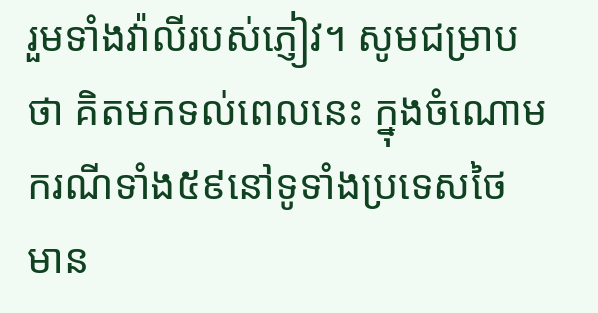រួមទាំងវ៉ាលីរបស់ភ្ញៀវ។ សូមជម្រាបថា គិតមកទល់ពេលនេះ ក្នុងចំណោមករណីទាំង៥៩នៅទូទាំងប្រទេសថៃ មាន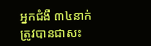អ្នកជំងឺ ៣៤នាក់ ត្រូវបានជាសះ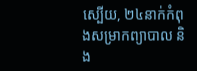ស្បើយ, ២៤នាក់កំពុងសម្រាកព្យាបាល និង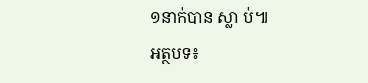១នាក់បាន ស្លា ប់៕
អត្ថបទ៖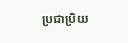ប្រជាប្រិយ